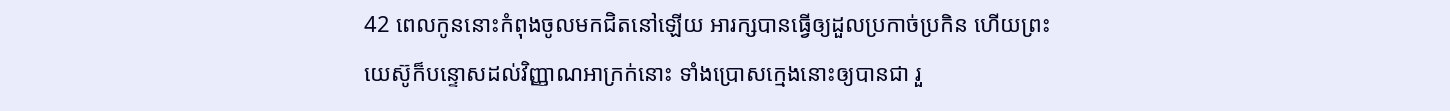42 ពេលកូននោះកំពុងចូលមកជិតនៅឡើយ អារក្សបានធ្វើឲ្យដួលប្រកាច់ប្រកិន ហើយព្រះយេស៊ូក៏បន្ទោសដល់វិញ្ញាណអាក្រក់នោះ ទាំងប្រោសក្មេងនោះឲ្យបានជា រួ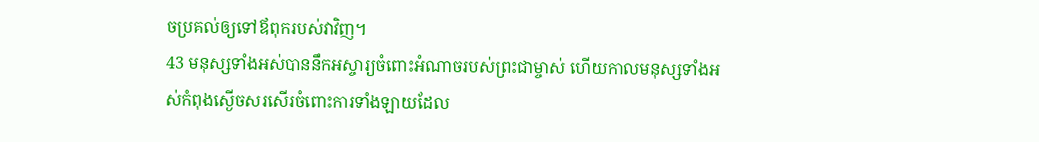ចប្រគល់ឲ្យទៅឪពុករបស់វាវិញ។
43 មនុស្សទាំងអស់បាននឹកអស្ចារ្យចំពោះអំណាចរបស់ព្រះជាម្ចាស់ ហើយកាលមនុស្សទាំងអស់កំពុងស្ងើចសរសើរចំពោះការទាំងឡាយដែល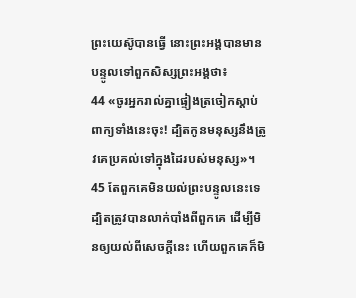ព្រះយេស៊ូបានធ្វើ នោះព្រះអង្គបានមានបន្ទូលទៅពួកសិស្សព្រះអង្គថា៖
44 «ចូរអ្នករាល់គ្នាផ្ទៀងត្រចៀកស្ដាប់ពាក្យទាំងនេះចុះ! ដ្បិតកូនមនុស្សនឹងត្រូវគេប្រគល់ទៅក្នុងដៃរបស់មនុស្ស»។
45 តែពួកគេមិនយល់ព្រះបន្ទូលនេះទេ ដ្បិតត្រូវបានលាក់បាំងពីពួកគេ ដើម្បីមិនឲ្យយល់ពីសេចក្ដីនេះ ហើយពួកគេក៏មិ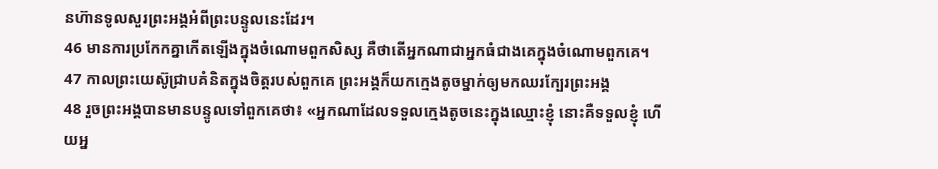នហ៊ានទូលសួរព្រះអង្គអំពីព្រះបន្ទូលនេះដែរ។
46 មានការប្រកែកគ្នាកើតឡើងក្នុងចំណោមពួកសិស្ស គឺថាតើអ្នកណាជាអ្នកធំជាងគេក្នុងចំណោមពួកគេ។
47 កាលព្រះយេស៊ូជ្រាបគំនិតក្នុងចិត្ដរបស់ពួកគេ ព្រះអង្គក៏យកក្មេងតូចម្នាក់ឲ្យមកឈរក្បែរព្រះអង្គ
48 រួចព្រះអង្គបានមានបន្ទូលទៅពួកគេថា៖ «អ្នកណាដែលទទួលក្មេងតូចនេះក្នុងឈ្មោះខ្ញុំ នោះគឺទទួលខ្ញុំ ហើយអ្ន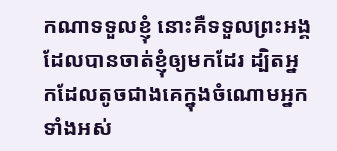កណាទទួលខ្ញុំ នោះគឺទទួលព្រះអង្គដែលបានចាត់ខ្ញុំឲ្យមកដែរ ដ្បិតអ្នកដែលតូចជាងគេក្នុងចំណោមអ្នកទាំងអស់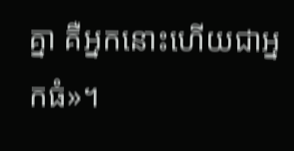គ្នា គឺអ្នកនោះហើយជាអ្នកធំ»។